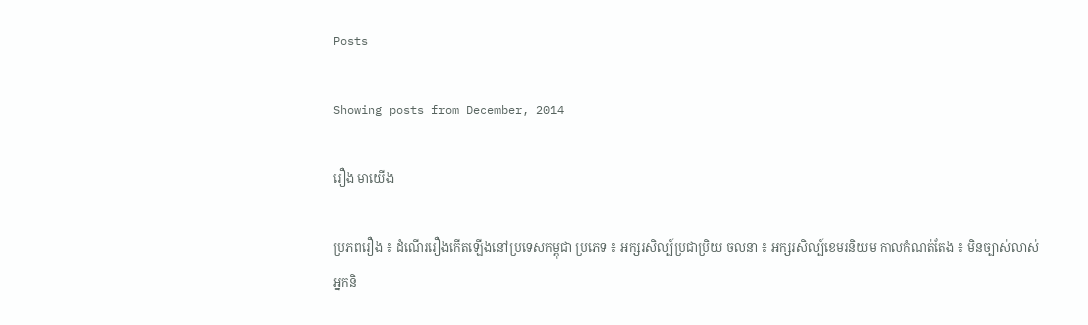Posts

Showing posts from December, 2014

រឿង មាយើង

ប្រភពរឿង ៖ ដំណើររឿងកើតឡើងនៅប្រទេសកម្ពុជា ប្រភេទ ៖ អក្សរសិល្ប៍ប្រជាប្រិយ ចលនា ៖ អក្សរសិល្ប៍ខេមរនិយម កាលកំណត់តែង ៖ មិនច្បាស់លាស់ អ្នកនិ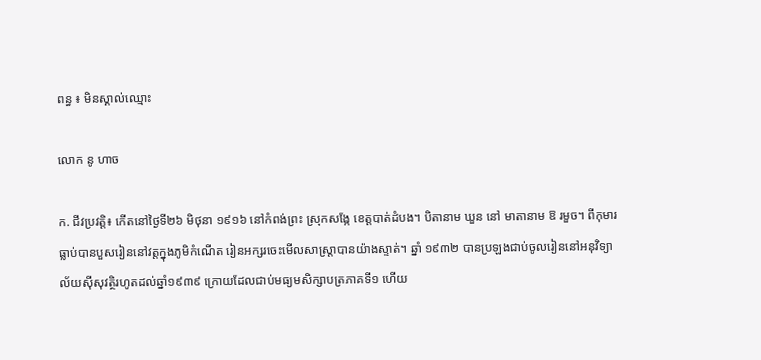ពន្ធ ៖ មិនស្គាល់ឈ្មោះ

លោក នូ ហាច

ក. ជីវប្រវត្តិ៖ កើតនៅថ្ងៃទី២៦ មិថុនា ១៩១៦ នៅកំពង់ព្រះ ស្រុកសង្កែ ខេត្តបាត់ដំបង។ បិតានាម ឃួន នៅ មាតានាម ឱ រមួច។ ពីកុមារធ្លាប់បានបួសរៀននៅវត្តក្នុងភូមិកំណើត រៀនអក្សរចេះមើលសាស្ត្រាបានយ៉ាងស្ទាត់។ ឆ្នាំ ១៩៣២ បានប្រឡងជាប់ចូលរៀននៅអនុវិទ្យាល័យស៊ីសុវត្ថិរហូតដល់ឆ្នាំ១៩៣៩ ក្រោយដែលជាប់មធ្យមសិក្សាបត្រភាគទី១ ហើយ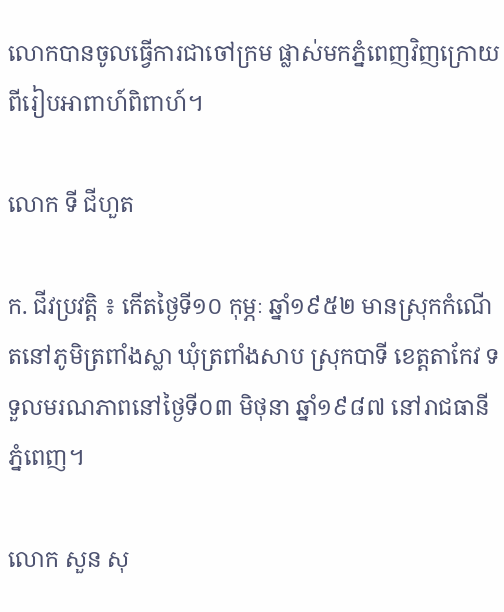លោកបានចូលធ្វើការជាចៅក្រម ផ្លាស់មកភ្នំពេញវិញក្រោយពីរៀបអាពាហ៍ពិពាហ៍។

លោក ទី ជីហួត

ក. ជីវប្រវត្តិ ៖ កើតថ្ងៃទី១០ កុម្ភៈ ឆ្នាំ១៩៥២ មានស្រុកកំណើតនៅភូមិត្រពាំងស្លា ឃុំត្រពាំងសាប ស្រុកបាទី ខេត្តតាកែវ ទទួលមរណភាពនៅថ្ងៃទី០៣ មិថុនា ឆ្នាំ១៩៨៧ នៅរាជធានីភ្នំពេញ។

លោក សួន សុ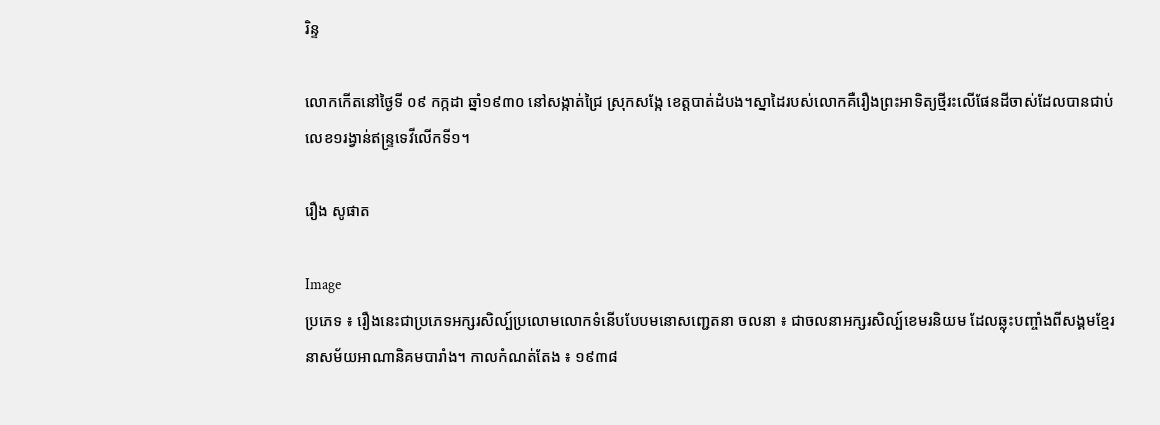រិន្ទ

លោកកើតនៅថ្ងៃទី ០៩ កក្កដា ឆ្នាំ១៩៣០ នៅសង្កាត់ជ្រៃ ស្រុកសង្កែ ខេត្តបាត់ដំបង។ស្នាដៃរបស់លោកគឺរឿងព្រះអាទិត្យថ្មីរះលើផែនដីចាស់ដែលបានជាប់លេខ១រង្វាន់ឥន្ទ្រទេវីលើកទី១។

រឿង សូផាត

Image
ប្រភេទ ៖ រឿងនេះជាប្រភេទអក្សរសិល្ប៍ប្រលោមលោកទំនើបបែបមនោសញ្ជេតនា ចលនា ៖ ជាចលនាអក្សរសិល្ប៍ខេមរនិយម ដែលឆ្លុះបញ្ចាំងពីសង្គមខ្មែរនាសម័យអាណានិគមបារាំង។ កាលកំណត់តែង ៖ ១៩៣៨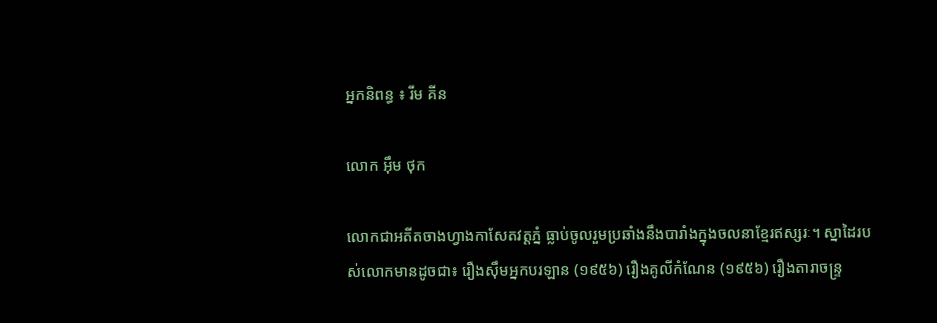អ្នកនិពន្ធ ៖ រីម គីន

លោក អ៊ឹម ថុក

លោកជាអតីតចាងហ្វាងកាសែតវត្តភ្នំ ធ្លាប់ចូលរួមប្រឆាំងនឹងបារាំងក្នុងចលនាខ្មែរឥស្សរៈ។ ស្នាដៃរបស់លោកមានដូចជា៖ រឿងស៊ឹមអ្នកបរឡាន (១៩៥៦) រឿងគូលីកំណែន (១៩៥៦) រឿងតារាចន្រ្ទ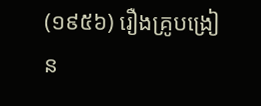(១៩៥៦) រឿងគ្រូបង្រៀន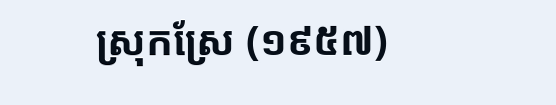ស្រុកស្រែ (១៩៥៧)